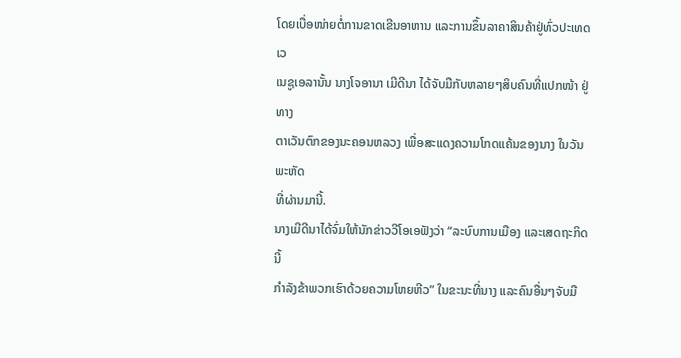ໂດຍເບື່ອໜ່າຍຕໍ່ການຂາດເຂີນອາຫານ ແລະການຂຶ້ນລາຄາສິນຄ້າຢູ່ທົ່ວປະເທດເວ
ເນຊູເອລານັ້ນ ນາງໂຈອານາ ເມີດີນາ ໄດ້ຈັບມືກັບຫລາຍໆສິບຄົນທີ່ແປກໜ້າ ຢູ່ທາງ
ຕາເວັນຕົກຂອງນະຄອນຫລວງ ເພື່ອສະແດງຄວາມໂກດແຄ້ນຂອງນາງ ໃນວັນພະຫັດ
ທີ່ຜ່ານມານີ້.
ນາງເມີດີນາໄດ້ຈົ່ມໃຫ້ນັກຂ່າວວີໂອເອຟັງວ່າ “ລະບົບການເມືອງ ແລະເສດຖະກິດນີ້
ກຳລັງຂ້າພວກເຮົາດ້ວຍຄວາມໂຫຍຫີວ” ໃນຂະນະທີ່ນາງ ແລະຄົນອື່ນໆຈັບມື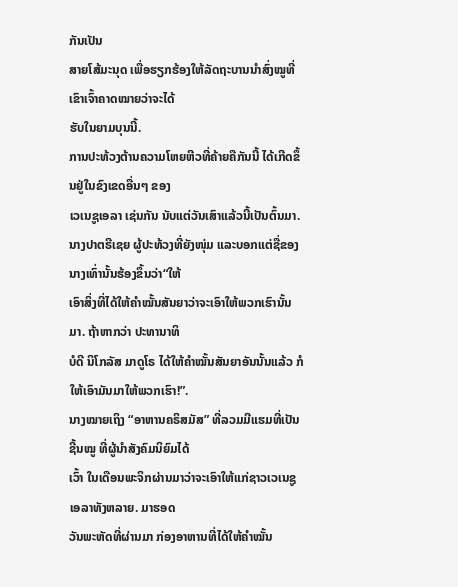ກັນເປັນ
ສາຍໂສ້ມະນຸດ ເພື່ອຮຽກຮ້ອງໃຫ້ລັດຖະບານນຳສົ່ງໝູທີ່ເຂົາເຈົ້າຄາດໝາຍວ່າຈະໄດ້
ຮັບໃນຍາມບຸນນີ້.
ການປະທ້ວງຕ້ານຄວາມໂຫຍຫີວທີ່ຄ້າຍຄືກັນນີ້ ໄດ້ເກີດຂຶ້ນຢູ່ໃນຂົງເຂດອື່ນໆ ຂອງ
ເວເນຊູເອລາ ເຊ່ນກັນ ນັບແຕ່ວັນເສົາແລ້ວນີ້ເປັນຕົ້ນມາ.
ນາງປາຕຣີເຊຍ ຜູ້ປະທ້ວງທີ່ຍັງໜຸ່ມ ແລະບອກແຕ່ຊື່ຂອງນາງເທົ່ານັ້ນຮ້ອງຂຶ້ນວ່າ“ໃຫ້
ເອົາສິ່ງທີ່ໄດ້ໃຫ້ຄຳໝັ້ນສັນຍາວ່າຈະເອົາໃຫ້ພວກເຮົານັ້ນມາ. ຖ້າຫາກວ່າ ປະທານາທິ
ບໍດີ ນິໂກລັສ ມາດູໂຣ ໄດ້ໃຫ້ຄຳໝັ້ນສັນຍາອັນນັ້ນແລ້ວ ກໍໃຫ້ເອົາມັນມາໃຫ້ພວກເຮົາ!”.
ນາງໝາຍເຖິງ “ອາຫານຄຣິສມັສ” ທີ່ລວມມີແຮມທີ່ເປັນຊີ້ນໝູ ທີ່ຜູ້ນຳສັງຄົມນິຍົມໄດ້
ເວົ້າ ໃນເດືອນພະຈິກຜ່ານມາວ່າຈະເອົາໃຫ້ແກ່ຊາວເວເນຊູເອລາທັງຫລາຍ. ມາຮອດ
ວັນພະຫັດທີ່ຜ່ານມາ ກ່ອງອາຫານທີ່ໄດ້ໃຫ້ຄຳໝັ້ນ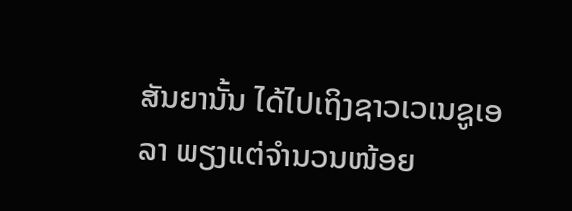ສັນຍານັ້ນ ໄດ້ໄປເຖິງຊາວເວເນຊູເອ
ລາ ພຽງແຕ່ຈໍານວນໜ້ອຍ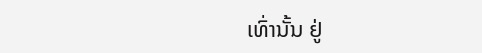ເທົ່ານັ້ນ ຢູ່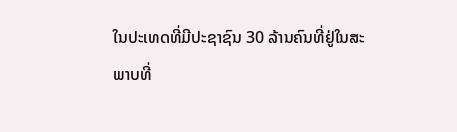ໃນປະເທດທີ່ມີປະຊາຊົນ 30 ລ້ານຄົນທີ່ຢູ່ໃນສະ
ພາບທີ່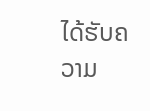ໄດ້ຮັບຄວາມ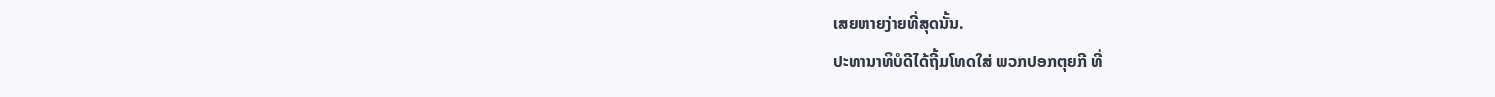ເສຍຫາຍງ່າຍທີ່ສຸດນັ້ນ.
ປະທານາທິບໍດີໄດ້ຖີ້ມໂທດໃສ່ ພວກປອກຕຸຍກີ ທີ່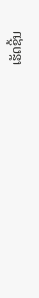ເຮັດຊີ້ນ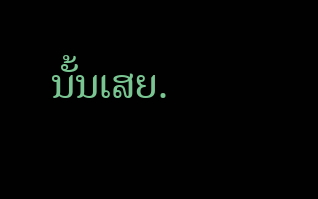ນັ້ນເສຍ.